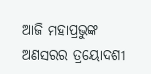ଆଜି ମହାପ୍ରଭୁଙ୍କ ଅଣସରର ତ୍ରୟୋଦଶୀ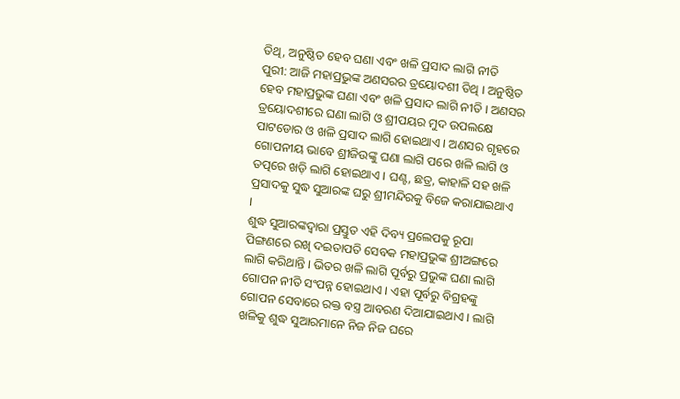ତିଥି, ଅନୁଷ୍ଠିତ ହେବ ଘଣା ଏବଂ ଖଳି ପ୍ରସାଦ ଲାଗି ନୀତି
ପୁରୀ: ଆଜି ମହାପ୍ରଭୁଙ୍କ ଅଣସରର ତ୍ରୟୋଦଶୀ ତିଥି । ଅନୁଷ୍ଠିତ ହେବ ମହାପ୍ରଭୁଙ୍କ ଘଣା ଏବଂ ଖଳି ପ୍ରସାଦ ଲାଗି ନୀତି । ଅଣସର ତ୍ରୟୋଦଶୀରେ ଘଣା ଲାଗି ଓ ଶ୍ରୀପୟର ମୁଦ ଉପଲକ୍ଷେ ପାଟଡୋର ଓ ଖଳି ପ୍ରସାଦ ଲାଗି ହୋଇଥାଏ । ଅଣସର ଗୃହରେ ଗୋପନୀୟ ଭାବେ ଶ୍ରୀଜିଉଙ୍କୁ ଘଣା ଲାଗି ପରେ ଖଳି ଲାଗି ଓ ତତ୍ପରେ ଖଡ଼ି ଲାଗି ହୋଇଥାଏ । ଘଣ୍ଟ, ଛତ୍ର, କାହାଳି ସହ ଖଳି ପ୍ରସାଦକୁ ସୁଦ୍ଧ ସୁଆରଙ୍କ ଘରୁ ଶ୍ରୀମନ୍ଦିରକୁ ବିଜେ କରାଯାଇଥାଏ ।
ଶୁଦ୍ଧ ସୁଆରଙ୍କଦ୍ୱାରା ପ୍ରସ୍ତୁତ ଏହି ଦିବ୍ୟ ପ୍ରଲେପକୁ ରୂପା ପିଙ୍ଗଣରେ ରଖି ଦଇତାପତି ସେବକ ମହାପ୍ରଭୁଙ୍କ ଶ୍ରୀଅଙ୍ଗରେ ଲାଗି କରିଥାନ୍ତି । ଭିତର ଖଳି ଲାଗି ପୂର୍ବରୁ ପ୍ରଭୁଙ୍କ ଘଣା ଲାଗି ଗୋପନ ନୀତି ସଂପନ୍ନ ହୋଇଥାଏ । ଏହା ପୂର୍ବରୁ ବିଗ୍ରହଙ୍କୁ ଗୋପନ ସେବାରେ ରକ୍ତ ବସ୍ତ୍ର ଆବରଣ ଦିଆଯାଇଥାଏ । ଲାଗି ଖଳିକୁ ଶୁଦ୍ଧ ସୁଆରମାନେ ନିଜ ନିଜ ଘରେ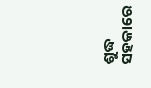ଶୁଦ୍ଧ ସହକାରେ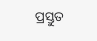ପ୍ରସ୍ତୁତ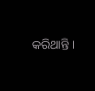କରିଥାନ୍ତି ।